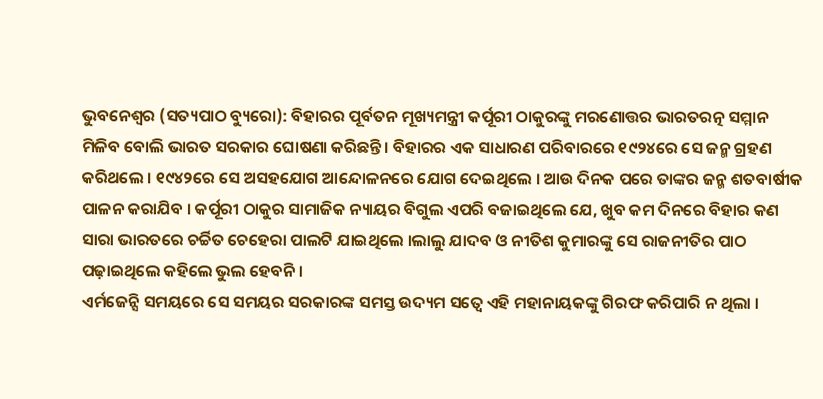ଭୁବନେଶ୍ୱର (ସତ୍ୟପାଠ ବ୍ୟୁରୋ): ବିହାରର ପୂର୍ବତନ ମୂଖ୍ୟମନ୍ତ୍ରୀ କର୍ପୂରୀ ଠାକୁରଙ୍କୁ ମରଣୋତ୍ତର ଭାରତରତ୍ନ ସମ୍ମାନ ମିଳିବ ବୋଲି ଭାରତ ସରକାର ଘୋଷଣା କରିଛନ୍ତି । ବିହାରର ଏକ ସାଧାରଣ ପରିବାରରେ ୧୯୨୪ରେ ସେ ଜନ୍ମ ଗ୍ରହଣ କରିଥଲେ । ୧୯୪୨ରେ ସେ ଅସହଯୋଗ ଆନ୍ଦୋଳନରେ ଯୋଗ ଦେଇଥିଲେ । ଆଉ ଦିନକ ପରେ ତାଙ୍କର ଜନ୍ମ ଶତବାର୍ଷୀକ ପାଳନ କରାଯିବ । କର୍ପୂରୀ ଠାକୁର ସାମାଜିକ ନ୍ୟାୟର ବିଗୁଲ ଏପରି ବଜାଇଥିଲେ ଯେ, ଖୁବ କମ ଦିନରେ ବିହାର କଣ ସାରା ଭାରତରେ ଚର୍ଚ୍ଚିତ ଚେହେରା ପାଲଟି ଯାଇଥିଲେ ।ଲାଲୁ ଯାଦବ ଓ ନୀତିଶ କୁମାରଙ୍କୁ ସେ ରାଜନୀତିର ପାଠ ପଢ଼ାଇଥିଲେ କହିଲେ ଭୁଲ ହେବନି ।
ଏର୍ମଜେନ୍ସି ସମୟରେ ସେ ସମୟର ସରକାରଙ୍କ ସମସ୍ତ ଉଦ୍ୟମ ସତ୍ୱେ ଏହି ମହାନାୟକଙ୍କୁ ଗିରଫ କରିପାରି ନ ଥିଲା ।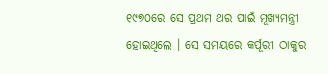୧୯୭୦ରେ ସେ ପ୍ରଥମ ଥର ପାଇଁ ମୂଖ୍ୟମନ୍ତ୍ରୀ ହୋଇଥିଲେ । ସେ ସମୟରେ କର୍ପୂରୀ ଠାକୁର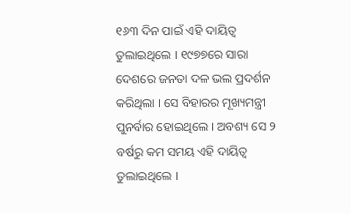୧୬୩ ଦିନ ପାଇଁ ଏହି ଦାୟିତ୍ୱ ତୁଲାଇଥିଲେ । ୧୯୭୭ରେ ସାରା ଦେଶରେ ଜନତା ଦଳ ଭଲ ପ୍ରଦର୍ଶନ କରିଥିଲା । ସେ ବିହାରର ମୂଖ୍ୟମନ୍ତ୍ରୀ ପୁନର୍ବାର ହୋଇଥିଲେ । ଅବଶ୍ୟ ସେ ୨ ବର୍ଷରୁ କମ ସମୟ ଏହି ଦାୟିତ୍ୱ ତୁଲାଇଥିଲେ ।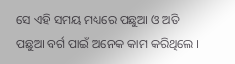ସେ ଏହି ସମୟ ମଧ୍ୟରେ ପଛୁଆ ଓ ଅତି ପଛୁଆ ବର୍ଗ ପାଇଁ ଅନେକ କାମ କରିଥିଲେ ।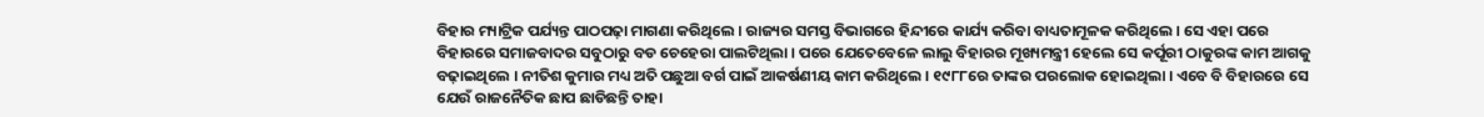ବିହାର ମ୍ୟାଟ୍ରିକ ପର୍ଯ୍ୟନ୍ତ ପାଠପଢ଼ା ମାଗଣା କରିଥିଲେ । ରାଜ୍ୟର ସମସ୍ତ ବିଭାଗରେ ହିନ୍ଦୀରେ କାର୍ଯ୍ୟ କରିବା ବାଧ୍ୟତାମୂଳକ କରିଥିଲେ । ସେ ଏହା ପରେ ବିହାରରେ ସମାଜବାଦର ସବୁଠାରୁ ବଡ ଚେହେରା ପାଲଟିଥିଲା । ପରେ ଯେତେବେଳେ ଲାଲୁ ବିହାରର ମୂଖ୍ୟମନ୍ତ୍ରୀ ହେଲେ ସେ କର୍ପୂରୀ ଠାକୁରଙ୍କ କାମ ଆଗକୁ ବଢ଼ାଇଥିଲେ । ନୀତିଶ କୁମାର ମଧ୍ୟ ଅତି ପଛୁଆ ବର୍ଗ ପାଇଁ ଆକର୍ଷଣୀୟ କାମ କରିଥିଲେ । ୧୯୮୮ରେ ତାଙ୍କର ପରଲୋକ ହୋଇଥିଲା । ଏବେ ବି ବିହାରରେ ସେ ଯେଉଁ ରାଜନୈତିକ ଛାପ ଛାଡିଛନ୍ତି ତାହା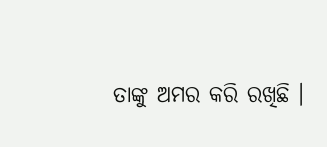ତାଙ୍କୁ ଅମର କରି ରଖିଛି ।